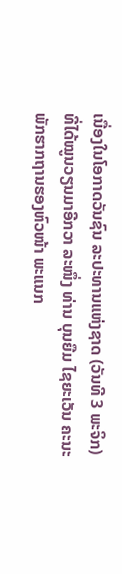ເນື່ອງໃນໂອກາດວັນຊົນ ລະປະທານແຫ່ງຊາດ (ວັນທີ 3 ພະຈິກ) ທີ່ໄດ້ໝູນວຽນມາອີກວາ ລະໜຶ່ງ ທ່ານ ບຸນຍືມ ໄຊຍະເວັນ ຄະນະພັກຮາກຖານຮອງຫົວໜ້າ ພະແນກ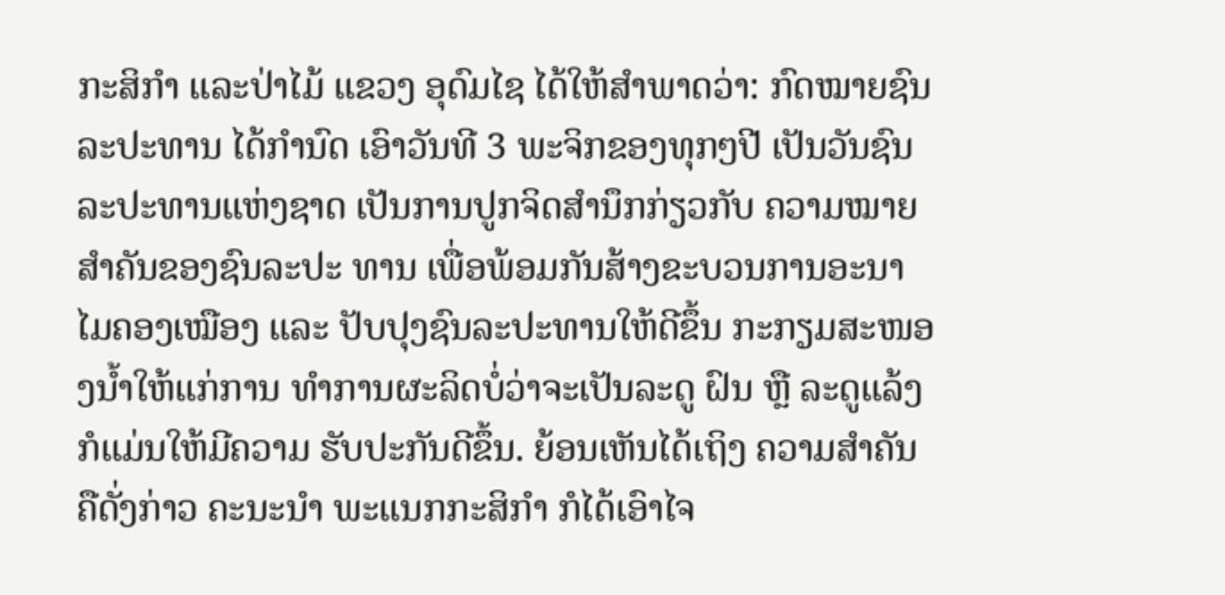ກະສິກຳ ແລະປ່າໄມ້ ແຂວງ ອຸດົມໄຊ ໄດ້ໃຫ້ສຳພາດວ່າ: ກົດໝາຍຊົນລະປະທານ ໄດ້ກຳນົດ ເອົາວັນທີ 3 ພະຈິກຂອງທຸກໆປີ ເປັນວັນຊົນລະປະທານແຫ່ງຊາດ ເປັນການປູກຈິດສຳນຶກກ່ຽວກັບ ຄວາມໝາຍສຳຄັນຂອງຊົນລະປະ ທານ ເພື່ອພ້ອມກັນສ້າງຂະບວນການອະນາໄມຄອງເໝືອງ ແລະ ປັບປຸງຊົນລະປະທານໃຫ້ດີຂຶ້ນ ກະກຽມສະໜອງນ້ຳໃຫ້ແກ່ການ ທຳການຜະລິດບໍ່ວ່າຈະເປັນລະດູ ຝົນ ຫຼື ລະດູແລ້ງກໍແມ່ນໃຫ້ມີຄວາມ ຮັບປະກັນດີຂຶ້ນ. ຍ້ອນເຫັນໄດ້ເຖິງ ຄວາມສຳຄັນຄືດັ່ງກ່າວ ຄະນະນຳ ພະແນກກະສິກຳ ກໍໄດ້ເອົາໄຈ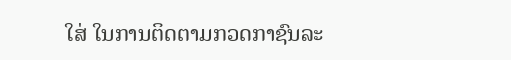ໃສ່ ໃນການຕິດຕາມກວດກາຊົນລະ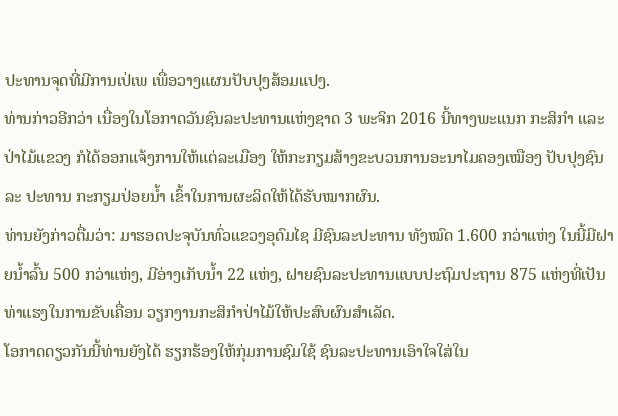ປະທານຈຸດທີ່ມີການເປ່ເພ ເພື່ອວາງແຜນປັບປຸງສ້ອມແປງ.
ທ່ານກ່າວອີກວ່າ ເນື່ອງໃນໂອກາດວັນຊົນລະປະທານແຫ່ງຊາດ 3 ພະຈິກ 2016 ນີ້ທາງພະແນກ ກະສິກຳ ແລະປ່າໄມ້ແຂວງ ກໍໄດ້ອອກແຈ້ງການໃຫ້ແຕ່ລະເມືອງ ໃຫ້ກະກຽມສ້າງຂະບວນການອະນາໄມຄອງເໝືອງ ປັບປຸງຊົນລະ ປະທານ ກະກຽມປ່ອຍນ້ຳ ເຂົ້າໃນການຜະລິດໃຫ້ໄດ້ຮັບໝາກຜົນ.
ທ່ານຍັງກ່າວຕື່ມວ່າ: ມາຮອດປະຈຸບັນທົ່ວແຂວງອຸດົມໄຊ ມີຊົນລະປະທານ ທັງໝົດ 1.600 ກວ່າແຫ່ງ ໃນນີ້ມີຝາຍນ້ຳລົ້ນ 500 ກວ່າແຫ່ງ, ມີອ່າງເກັບນ້ຳ 22 ແຫ່ງ, ຝາຍຊົນລະປະທານແບບປະຖົມປະຖານ 875 ແຫ່ງທີ່ເປັນທ່າແຮງໃນການຂັບເຄື່ອນ ວຽກງານກະສິກຳປ່າໄມ້ໃຫ້ປະສົບຜົນສຳເລັດ.
ໂອກາດດຽວກັນນີ້ທ່ານຍັງໄດ້ ຮຽກຮ້ອງໃຫ້ກຸ່ມການຊົມໃຊ້ ຊົນລະປະທານເອົາໃຈໃສ່ໃນ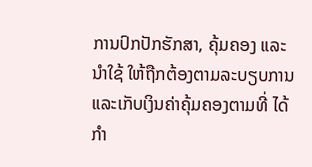ການປົກປັກຮັກສາ, ຄຸ້ມຄອງ ແລະນຳໃຊ້ ໃຫ້ຖືກຕ້ອງຕາມລະບຽບການ ແລະເກັບເງິນຄ່າຄຸ້ມຄອງຕາມທີ່ ໄດ້ກຳ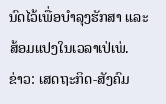ນົດໄວ້ເພື່ອບຳລຸງຮັກສາ ແລະສ້ອມແປງໃນເວລາເປ່ເພ່.
ຂ່າວ: ເສດຖະກິດ-ສັງຄົມ